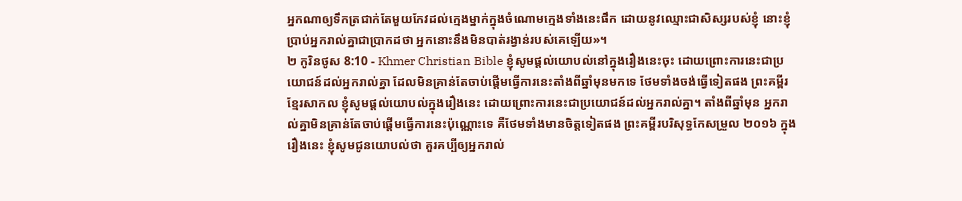អ្នកណាឲ្យទឹកត្រជាក់តែមួយកែវដល់ក្មេងម្នាក់ក្នុងចំណោមក្មេងទាំងនេះផឹក ដោយនូវឈ្មោះជាសិស្សរបស់ខ្ញុំ នោះខ្ញុំប្រាប់អ្នករាល់គ្នាជាប្រាកដថា អ្នកនោះនឹងមិនបាត់រង្វាន់របស់គេឡើយ»។
២ កូរិនថូស 8:10 - Khmer Christian Bible ខ្ញុំសូមផ្ដល់យោបល់នៅក្នុងរឿងនេះចុះ ដោយព្រោះការនេះជាប្រយោជន៍ដល់អ្នករាល់គ្នា ដែលមិនគ្រាន់តែចាប់ផ្ដើមធ្វើការនេះតាំងពីឆ្នាំមុនមកទេ ថែមទាំងចង់ធ្វើទៀតផង ព្រះគម្ពីរខ្មែរសាកល ខ្ញុំសូមផ្ដល់យោបល់ក្នុងរឿងនេះ ដោយព្រោះការនេះជាប្រយោជន៍ដល់អ្នករាល់គ្នា។ តាំងពីឆ្នាំមុន អ្នករាល់គ្នាមិនគ្រាន់តែចាប់ផ្ដើមធ្វើការនេះប៉ុណ្ណោះទេ គឺថែមទាំងមានចិត្តទៀតផង ព្រះគម្ពីរបរិសុទ្ធកែសម្រួល ២០១៦ ក្នុងរឿងនេះ ខ្ញុំសូមជូនយោបល់ថា គួរគប្បីឲ្យអ្នករាល់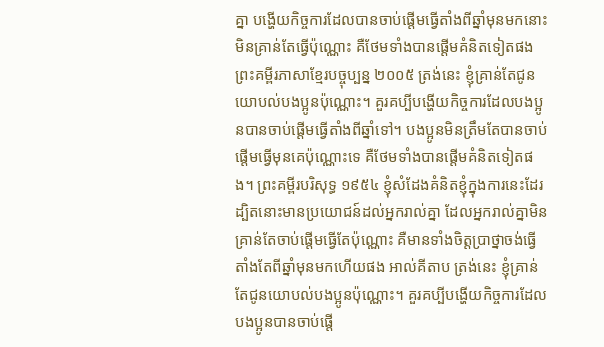គ្នា បង្ហើយកិច្ចការដែលបានចាប់ផ្តើមធ្វើតាំងពីឆ្នាំមុនមកនោះ មិនគ្រាន់តែធ្វើប៉ុណ្ណោះ គឺថែមទាំងបានផ្ដើមគំនិតទៀតផង ព្រះគម្ពីរភាសាខ្មែរបច្ចុប្បន្ន ២០០៥ ត្រង់នេះ ខ្ញុំគ្រាន់តែជូនយោបល់បងប្អូនប៉ុណ្ណោះ។ គួរគប្បីបង្ហើយកិច្ចការដែលបងប្អូនបានចាប់ផ្ដើមធ្វើតាំងពីឆ្នាំទៅ។ បងប្អូនមិនត្រឹមតែបានចាប់ផ្ដើមធ្វើមុនគេប៉ុណ្ណោះទេ គឺថែមទាំងបានផ្ដើមគំនិតទៀតផង។ ព្រះគម្ពីរបរិសុទ្ធ ១៩៥៤ ខ្ញុំសំដែងគំនិតខ្ញុំក្នុងការនេះដែរ ដ្បិតនោះមានប្រយោជន៍ដល់អ្នករាល់គ្នា ដែលអ្នករាល់គ្នាមិនគ្រាន់តែចាប់ផ្តើមធ្វើតែប៉ុណ្ណោះ គឺមានទាំងចិត្តប្រាថ្នាចង់ធ្វើ តាំងតែពីឆ្នាំមុនមកហើយផង អាល់គីតាប ត្រង់នេះ ខ្ញុំគ្រាន់តែជូនយោបល់បងប្អូនប៉ុណ្ណោះ។ គួរគប្បីបង្ហើយកិច្ចការដែលបងប្អូនបានចាប់ផ្ដើ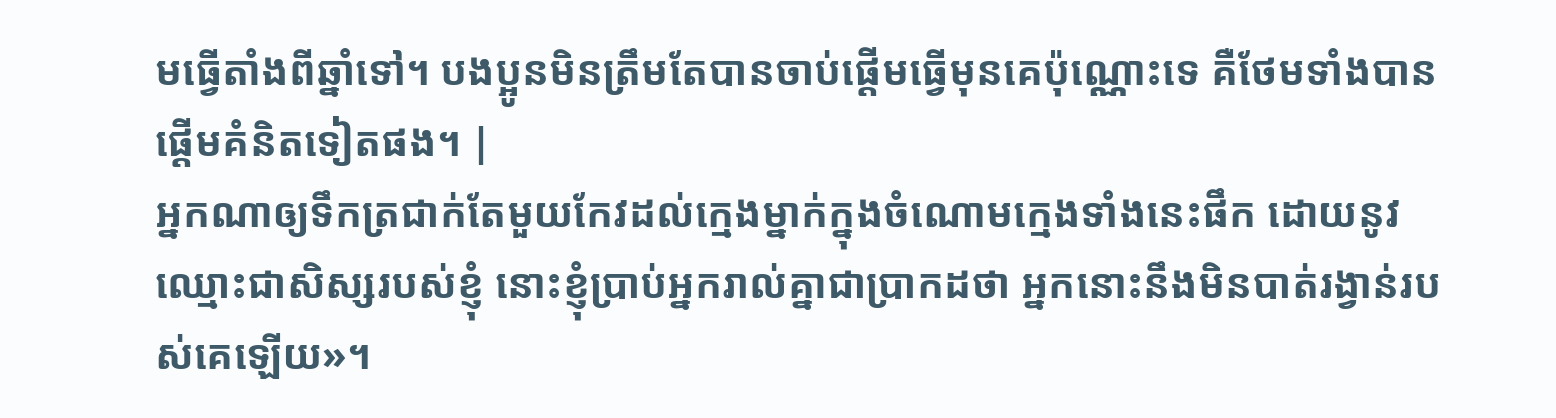មធ្វើតាំងពីឆ្នាំទៅ។ បងប្អូនមិនត្រឹមតែបានចាប់ផ្ដើមធ្វើមុនគេប៉ុណ្ណោះទេ គឺថែមទាំងបានផ្ដើមគំនិតទៀតផង។ |
អ្នកណាឲ្យទឹកត្រជាក់តែមួយកែវដល់ក្មេងម្នាក់ក្នុងចំណោមក្មេងទាំងនេះផឹក ដោយនូវឈ្មោះជាសិស្សរបស់ខ្ញុំ នោះខ្ញុំប្រាប់អ្នករាល់គ្នាជាប្រាកដថា អ្នកនោះនឹងមិនបាត់រង្វាន់របស់គេឡើយ»។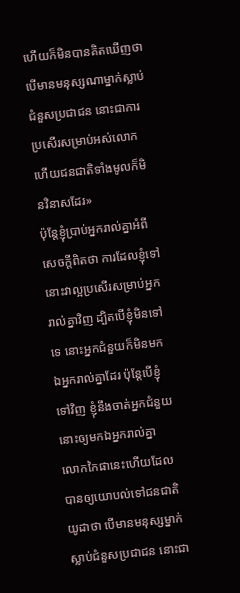ហើយក៏មិនបានគិតឃើញថា បើមានមនុស្សណាម្នាក់ស្លាប់ជំនួសប្រជាជន នោះជាការប្រសើរសម្រាប់អស់លោក ហើយជនជាតិទាំងមូលក៏មិនវិនាសដែរ»
ប៉ុន្ដែខ្ញុំប្រាប់អ្នករាល់គ្នាអំពីសេចក្ដីពិតថា ការដែលខ្ញុំទៅ នោះវាល្អប្រសើរសម្រាប់អ្នករាល់គ្នាវិញ ដ្បិតបើខ្ញុំមិនទៅទេ នោះអ្នកជំនួយក៏មិនមកឯអ្នករាល់គ្នាដែរ ប៉ុន្ដែបើខ្ញុំទៅវិញ ខ្ញុំនឹងចាត់អ្នកជំនួយនោះឲ្យមកឯអ្នករាល់គ្នា
លោកកៃផានេះហើយដែលបានឲ្យយោបល់ទៅជនជាតិយូដាថា បើមានមនុស្សម្នាក់ស្លាប់ជំនួសប្រជាជន នោះជា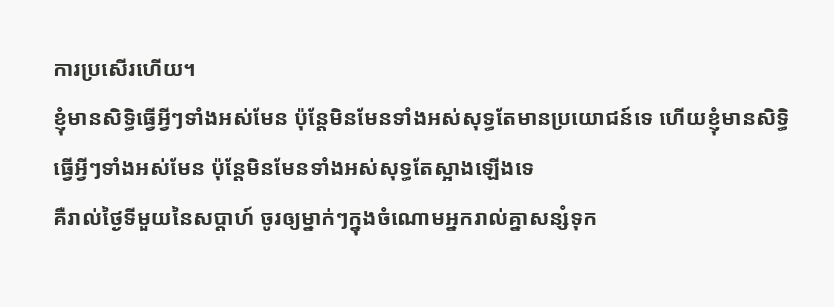ការប្រសើរហើយ។
ខ្ញុំមានសិទ្ធិធ្វើអ្វីៗទាំងអស់មែន ប៉ុន្ដែមិនមែនទាំងអស់សុទ្ធតែមានប្រយោជន៍ទេ ហើយខ្ញុំមានសិទ្ធិធ្វើអ្វីៗទាំងអស់មែន ប៉ុន្ដែមិនមែនទាំងអស់សុទ្ធតែស្អាងឡើងទេ
គឺរាល់ថ្ងៃទីមួយនៃសប្ដាហ៍ ចូរឲ្យម្នាក់ៗក្នុងចំណោមអ្នករាល់គ្នាសន្សំទុក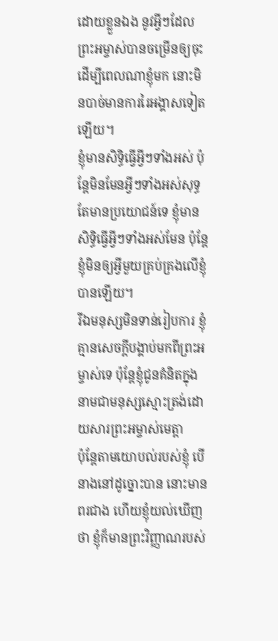ដោយខ្លួនឯង នូវអ្វីៗដែលព្រះអម្ចាស់បានចម្រើនឲ្យចុះ ដើម្បីពេលណាខ្ញុំមក នោះមិនបាច់មានការរៃអង្គាសទៀតឡើយ។
ខ្ញុំមានសិទ្ធិធ្វើអ្វីៗទាំងអស់ ប៉ុន្ដែមិនមែនអ្វីៗទាំងអស់សុទ្ធតែមានប្រយោជន៍ទេ ខ្ញុំមានសិទ្ធិធ្វើអ្វីៗទាំងអស់មែន ប៉ុន្ដែខ្ញុំមិនឲ្យអ្វីមួយគ្រប់គ្រងលើខ្ញុំបានឡើយ។
រីឯមនុស្សមិនទាន់រៀបការ ខ្ញុំគ្មានសេចក្ដីបង្គាប់មកពីព្រះអម្ចាស់ទេ ប៉ុន្ដែខ្ញុំជូនគំនិតក្នុងនាមជាមនុស្សស្មោះត្រង់ដោយសារព្រះអម្ចាស់មេត្តា
ប៉ុន្ដែតាមយោបល់របស់ខ្ញុំ បើនាងនៅដូច្នោះបាន នោះមានពរជាង ហើយខ្ញុំយល់ឃើញថា ខ្ញុំក៏មានព្រះវិញ្ញាណរបស់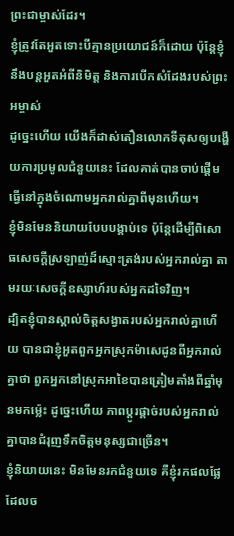ព្រះជាម្ចាស់ដែរ។
ខ្ញុំត្រូវតែអួតទោះបីគ្មានប្រយោជន៍ក៏ដោយ ប៉ុន្ដែខ្ញុំនឹងបន្ដអួតអំពីនិមិត្ដ និងការបើកសំដែងរបស់ព្រះអម្ចាស់
ដូច្នេះហើយ យើងក៏ដាស់តឿនលោកទីតុសឲ្យបង្ហើយការប្រមូលជំនួយនេះ ដែលគាត់បានចាប់ផ្ដើមធ្វើនៅក្នុងចំណោមអ្នករាល់គ្នាពីមុនហើយ។
ខ្ញុំមិនមែននិយាយបែបបង្គាប់ទេ ប៉ុន្ដែដើម្បីពិសោធសេចក្ដីស្រឡាញ់ដ៏ស្មោះត្រង់របស់អ្នករាល់គ្នា តាមរយៈសេចក្ដីឧស្សាហ៍របស់អ្នកដទៃវិញ។
ដ្បិតខ្ញុំបានស្គាល់ចិត្ដសង្វាតរបស់អ្នករាល់គ្នាហើយ បានជាខ្ញុំអួតពួកអ្នកស្រុកម៉ាសេដូនពីអ្នករាល់គ្នាថា ពួកអ្នកនៅស្រុកអាខៃបានត្រៀមតាំងពីឆ្នាំមុនមកម្ល៉េះ ដូច្នេះហើយ ភាពប្ដូរផ្ដាច់របស់អ្នករាល់គ្នាបានជំរុញទឹកចិត្ដមនុស្សជាច្រើន។
ខ្ញុំនិយាយនេះ មិនមែនរកជំនួយទេ គឺខ្ញុំរកផលផ្លែដែលច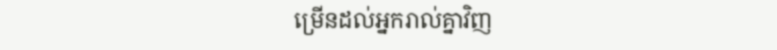ម្រើនដល់អ្នករាល់គ្នាវិញ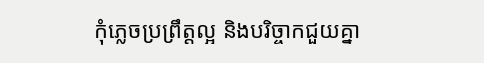កុំភ្លេចប្រព្រឹត្ដល្អ និងបរិច្ចាកជួយគ្នា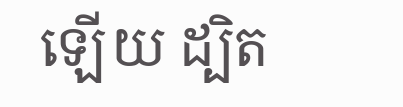ឡើយ ដ្បិត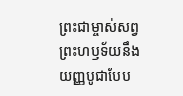ព្រះជាម្ចាស់សព្វព្រះហឫទ័យនឹងយញ្ញបូជាបែប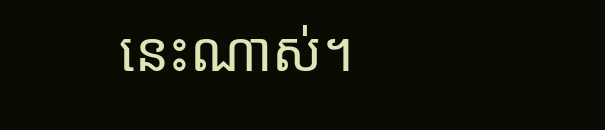នេះណាស់។